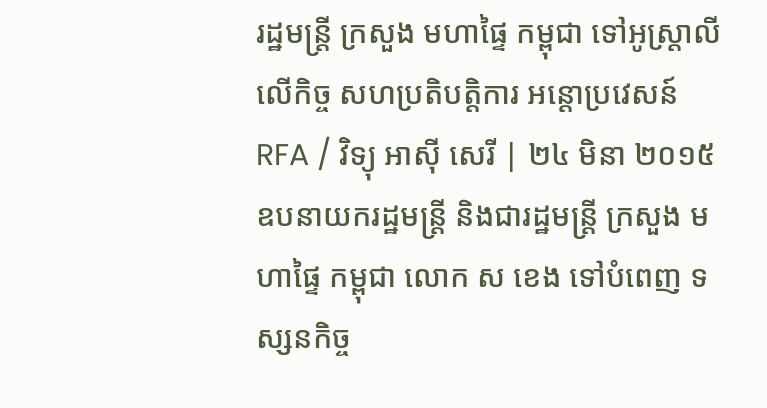រដ្ឋមន្ត្រី ក្រសួង មហាផ្ទៃ កម្ពុជា ទៅអូស្ត្រាលី លើកិច្ច សហប្រតិបត្តិការ អន្តោប្រវេសន៍
RFA / វិទ្យុ អាស៊ី សេរី | ២៤ មិនា ២០១៥
ឧបនាយករដ្ឋមន្ត្រី និងជារដ្ឋមន្ត្រី ក្រសួង មហាផ្ទៃ កម្ពុជា លោក ស ខេង ទៅបំពេញ ទស្សនកិច្ច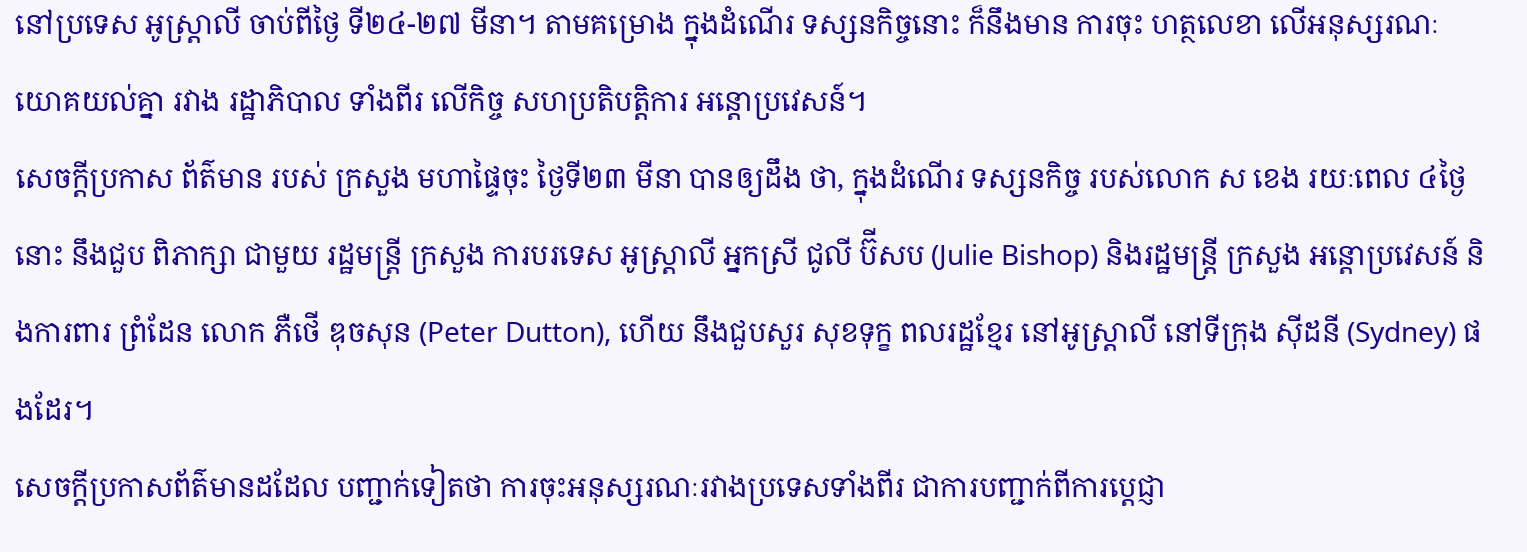នៅប្រទេស អូស្ត្រាលី ចាប់ពីថ្ងៃ ទី២៤-២៧ មីនា។ តាមគម្រោង ក្នុងដំណើរ ទស្សនកិច្ចនោះ ក៏នឹងមាន ការចុះ ហត្ថលេខា លើអនុស្សរណៈ យោគយល់គ្នា រវាង រដ្ឋាភិបាល ទាំងពីរ លើកិច្ច សហប្រតិបត្តិការ អន្តោប្រវេសន៍។
សេចក្ដីប្រកាស ព័ត៌មាន របស់ ក្រសួង មហាផ្ទៃចុះ ថ្ងៃទី២៣ មីនា បានឲ្យដឹង ថា, ក្នុងដំណើរ ទស្សនកិច្ច របស់លោក ស ខេង រយៈពេល ៤ថ្ងៃនោះ នឹងជួប ពិភាក្សា ជាមួយ រដ្ឋមន្ត្រី ក្រសួង ការបរទេស អូស្ត្រាលី អ្នកស្រី ជូលី ប៊ីសប (Julie Bishop) និងរដ្ឋមន្ត្រី ក្រសួង អន្តោប្រវេសន៍ និងការពារ ព្រំដែន លោក ភឺថើ ឌុចសុន (Peter Dutton), ហើយ នឹងជួបសួរ សុខទុក្ខ ពលរដ្ឋខ្មែរ នៅអូស្ត្រាលី នៅទីក្រុង ស៊ីដនី (Sydney) ផងដែរ។
សេចក្ដីប្រកាសព័ត៌មានដដែល បញ្ជាក់ទៀតថា ការចុះអនុស្សរណៈរវាងប្រទេសទាំងពីរ ជាការបញ្ជាក់ពីការប្ដេជ្ញា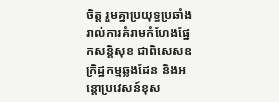ចិត្ត រួមគ្នាប្រយុទ្ធប្រឆាំង រាល់ការគំរាមកំហែងផ្នែកសន្តិសុខ ជាពិសេសឧក្រិដ្ឋកម្មឆ្លងដែន និងអន្តោប្រវេសន៍ខុស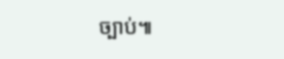ច្បាប់៕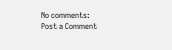No comments:
Post a Comment